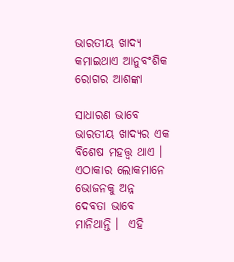ଭାରତୀୟ ଖାଦ୍ୟ କମାଇଥାଏ ଆନୁବଂଶିକ ରୋଗର ଆଶଙ୍କା

ସାଧାରଣ ଭାବେ ଭାରତୀୟ ଖାଦ୍ୟର ଏକ ବିଶେଷ ମହତ୍ତ୍ୱ ଥାଏ । ଏଠାକାର ଲୋକମାନେ ଭୋଜନକୁ ଅନ୍ନ ଦେବତା ଭାବେ ମାନିଥାନ୍ତି ।  ଏହି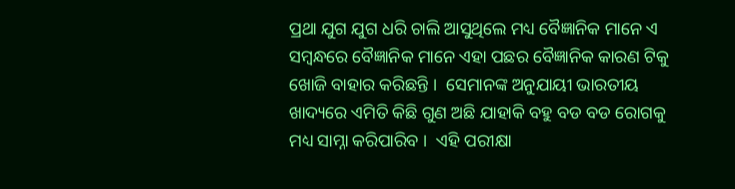ପ୍ରଥା ଯୁଗ ଯୁଗ ଧରି ଚାଲି ଆସୁଥିଲେ ମଧ୍ୟ ବୈଜ୍ଞାନିକ ମାନେ ଏ ସମ୍ବନ୍ଧରେ ବୈଜ୍ଞାନିକ ମାନେ ଏହା ପଛର ବୈଜ୍ଞାନିକ କାରଣ ଟିକୁ ଖୋଜି ବାହାର କରିଛନ୍ତି ।  ସେମାନଙ୍କ ଅନୁଯାୟୀ ଭାରତୀୟ ଖାଦ୍ୟରେ ଏମିତି କିଛି ଗୁଣ ଅଛି ଯାହାକି ବହୁ ବଡ ବଡ ରୋଗକୁ ମଧ୍ୟ ସାମ୍ନା କରିପାରିବ ।  ଏହି ପରୀକ୍ଷା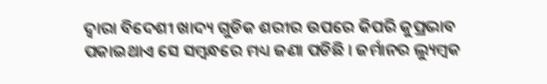ଦ୍ୱାରା ବିଦେଶୀ ଖାଦ୍ୟ ଗୁଡିକ ଶରୀର ଉପରେ କିପରି କୁପ୍ରଭାବ ପକାଇଥାଏ ସେ ସମ୍ବନ୍ଧରେ ମଧ୍ୟ ଜଣା ପଡିଛି । ଜର୍ମାନର ଲ୍ୟୁମ୍ବକ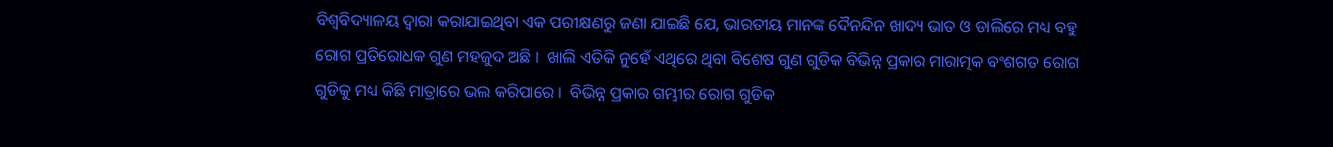ବିଶ୍ୱବିଦ୍ୟାଳୟ ଦ୍ୱାରା କରାଯାଇଥିବା ଏକ ପରୀକ୍ଷଣରୁ ଜଣା ଯାଇଛି ଯେ, ଭାରତୀୟ ମାନଙ୍କ ଦୈନନ୍ଦିନ ଖାଦ୍ୟ ଭାତ ଓ ଡାଲିରେ ମଧ୍ୟ ବହୁ ରୋଗ ପ୍ରତିରୋଧକ ଗୁଣ ମହଜୁଦ ଅଛି ।  ଖାଲି ଏତିକି ନୁହେଁ ଏଥିରେ ଥିବା ବିଶେଷ ଗୁଣ ଗୁଡିକ ବିଭିନ୍ନ ପ୍ରକାର ମାରାତ୍ମକ ବଂଶଗତ ରୋଗ ଗୁଡିକୁ ମଧ୍ୟ କିଛି ମାତ୍ରାରେ ଭଲ କରିପାରେ ।  ବିଭିନ୍ନ ପ୍ରକାର ଗମ୍ଭୀର ରୋଗ ଗୁଡିକ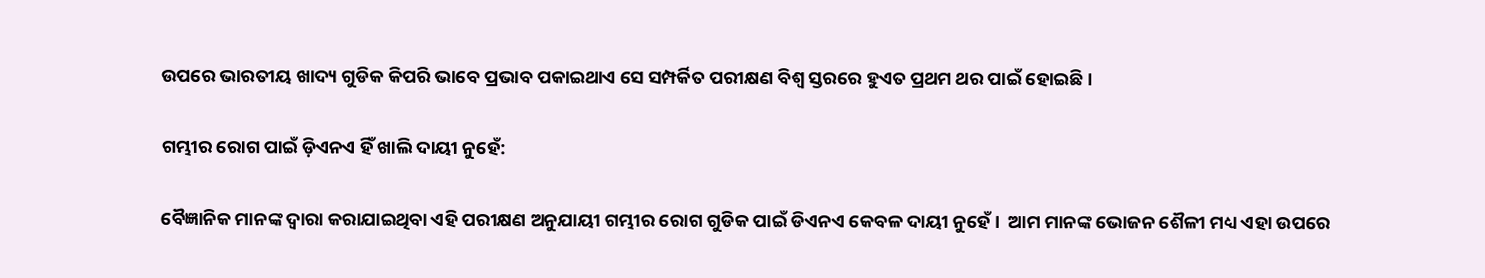ଉପରେ ଭାରତୀୟ ଖାଦ୍ୟ ଗୁଡିକ କିପରି ଭାବେ ପ୍ରଭାବ ପକାଇଥାଏ ସେ ସମ୍ପର୍କିତ ପରୀକ୍ଷଣ ବିଶ୍ୱ ସ୍ତରରେ ହୁଏତ ପ୍ରଥମ ଥର ପାଇଁ ହୋଇଛି ।

ଗମ୍ଭୀର ରୋଗ ପାଇଁ ଡ଼ିଏନଏ ହିଁ ଖାଲି ଦାୟୀ ନୁହେଁ:

ବୈଜ୍ଞାନିକ ମାନଙ୍କ ଦ୍ୱାରା କରାଯାଇଥିବା ଏହି ପରୀକ୍ଷଣ ଅନୁଯାୟୀ ଗମ୍ଭୀର ରୋଗ ଗୁଡିକ ପାଇଁ ଡିଏନଏ କେବଳ ଦାୟୀ ନୁହେଁ ।  ଆମ ମାନଙ୍କ ଭୋଜନ ଶୈଳୀ ମଧ୍ୟ ଏହା ଉପରେ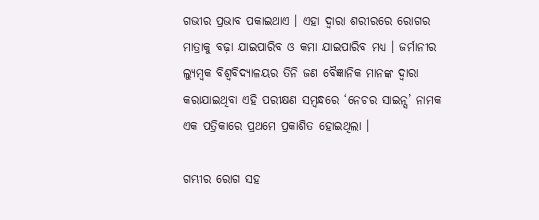ଗଭୀର ପ୍ରଭାବ ପକାଇଥାଏ । ଏହା ଦ୍ୱାରା ଶରୀରରେ ରୋଗର ମାତ୍ରାକୁ ବଢ଼ା ଯାଇପାରିବ ଓ କମା ଯାଇପାରିବ ମଧ୍ୟ । ଜର୍ମାନୀର ଲ୍ୟୁମ୍ବକ ବିଶ୍ୱବିଦ୍ୟାଳୟର ତିନି ଜଣ ବୈଜ୍ଞାନିକ ମାନଙ୍କ ଦ୍ୱାରା କରାଯାଇଥିବା ଏହି ପରୀକ୍ଷଣ ସମ୍ବନ୍ଧରେ ‘ନେଚର ସାଇନ୍ସ’ ନାମକ ଏକ ପତ୍ରିକାରେ ପ୍ରଥମେ ପ୍ରକାଶିତ ହୋଇଥିଲା ।

ଗମ୍ଭୀର ରୋଗ ସହ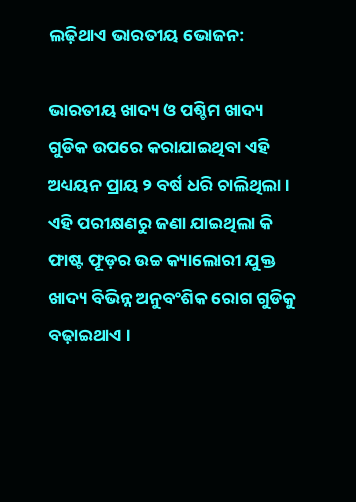ଲଢ଼ିଥାଏ ଭାରତୀୟ ଭୋଜନ:

ଭାରତୀୟ ଖାଦ୍ୟ ଓ ପଶ୍ଚିମ ଖାଦ୍ୟ ଗୁଡିକ ଉପରେ କରାଯାଇଥିବା ଏହି ଅଧ୍ୟୟନ ପ୍ରାୟ ୨ ବର୍ଷ ଧରି ଚାଲିଥିଲା ।  ଏହି ପରୀକ୍ଷଣରୁ ଜଣା ଯାଇଥିଲା କି ଫାଷ୍ଟ ଫୂଡ଼ର ଉଚ୍ଚ କ୍ୟାଲୋରୀ ଯୁକ୍ତ ଖାଦ୍ୟ ବିଭିନ୍ନ ଅନୁବଂଶିକ ରୋଗ ଗୁଡିକୁ ବଢ଼ାଇଥାଏ ।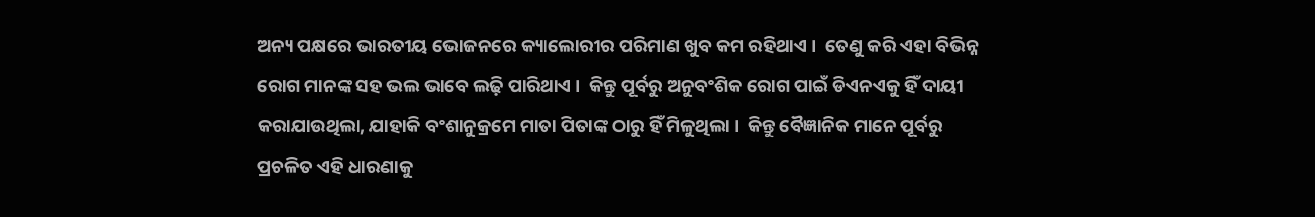ଅନ୍ୟ ପକ୍ଷରେ ଭାରତୀୟ ଭୋଜନରେ କ୍ୟାଲୋରୀର ପରିମାଣ ଖୁବ କମ ରହିଥାଏ ।  ତେଣୁ କରି ଏହା ବିଭିନ୍ନ ରୋଗ ମାନଙ୍କ ସହ ଭଲ ଭାବେ ଲଢ଼ି ପାରିଥାଏ ।  କିନ୍ତୁ ପୂର୍ବରୁ ଅନୁବଂଶିକ ରୋଗ ପାଇଁ ଡିଏନଏକୁ ହିଁ ଦାୟୀ କରାଯାଉଥିଲା, ଯାହାକି ବଂଶାନୁକ୍ରମେ ମାତା ପିତାଙ୍କ ଠାରୁ ହିଁ ମିଳୁଥିଲା ।  କିନ୍ତୁ ବୈଜ୍ଞାନିକ ମାନେ ପୂର୍ବରୁ ପ୍ରଚଳିତ ଏହି ଧାରଣାକୁ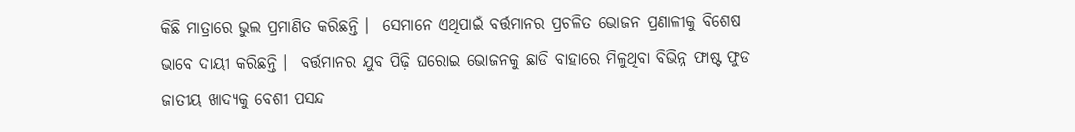କିଛି ମାତ୍ରାରେ ଭୁଲ ପ୍ରମାଣିତ କରିଛନ୍ତି ।  ସେମାନେ ଏଥିପାଇଁ ବର୍ତ୍ତମାନର ପ୍ରଚଳିତ ଭୋଜନ ପ୍ରଣାଳୀକୁ ବିଶେଷ ଭାବେ ଦାୟୀ କରିଛନ୍ତି ।  ବର୍ତ୍ତମାନର ଯୁବ ପିଢ଼ି ଘରୋଇ ଭୋଜନକୁ ଛାଡି ବାହାରେ ମିଳୁଥିବା ବିଭିନ୍ନ ଫାଷ୍ଟ ଫୁଡ ଜାତୀୟ ଖାଦ୍ୟକୁ ବେଶୀ ପସନ୍ଦ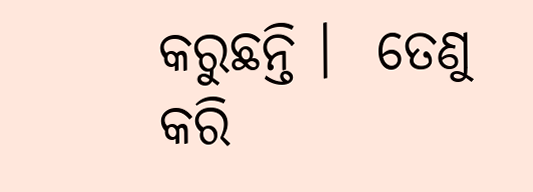କରୁଛନ୍ତି ।  ତେଣୁ କରି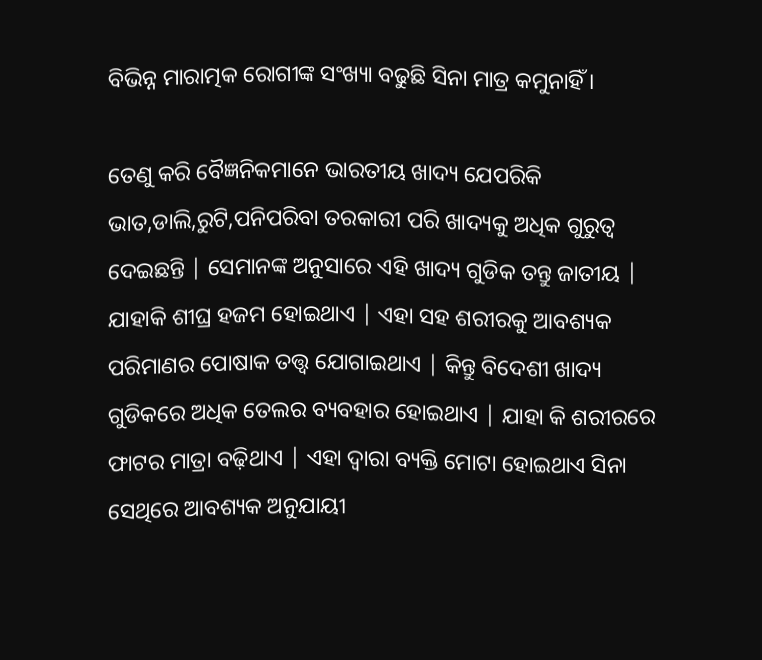ବିଭିନ୍ନ ମାରାତ୍ମକ ରୋଗୀଙ୍କ ସଂଖ୍ୟା ବଢୁଛି ସିନା ମାତ୍ର କମୁନାହିଁ ।

ତେଣୁ କରି ବୈଜ୍ଞନିକମାନେ ଭାରତୀୟ ଖାଦ୍ୟ ଯେପରିକି ଭାତ,ଡାଲି,ରୁଟି,ପନିପରିବା ତରକାରୀ ପରି ଖାଦ୍ୟକୁ ଅଧିକ ଗୁରୁତ୍ୱ ଦେଇଛନ୍ତି | ସେମାନଙ୍କ ଅନୁସାରେ ଏହି ଖାଦ୍ୟ ଗୁଡିକ ତନ୍ତୁ ଜାତୀୟ | ଯାହାକି ଶୀଘ୍ର ହଜମ ହୋଇଥାଏ | ଏହା ସହ ଶରୀରକୁ ଆବଶ୍ୟକ ପରିମାଣର ପୋଷାକ ତତ୍ତ୍ୱ ଯୋଗାଇଥାଏ | କିନ୍ତୁ ବିଦେଶୀ ଖାଦ୍ୟ ଗୁଡିକରେ ଅଧିକ ତେଲର ବ୍ୟବହାର ହୋଇଥାଏ | ଯାହା କି ଶରୀରରେ ଫାଟର ମାତ୍ରା ବଢ଼ିଥାଏ | ଏହା ଦ୍ୱାରା ବ୍ୟକ୍ତି ମୋଟା ହୋଇଥାଏ ସିନା ସେଥିରେ ଆବଶ୍ୟକ ଅନୁଯାୟୀ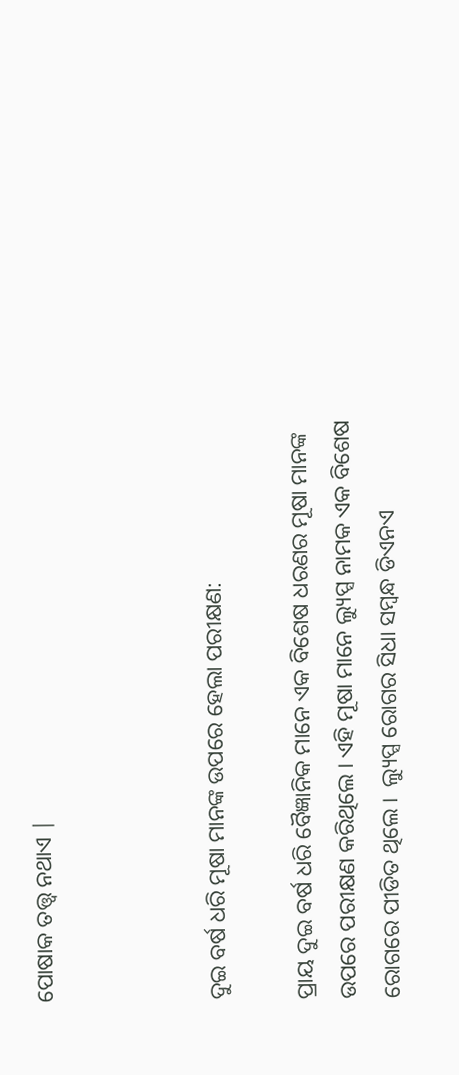ପୋଷାକ ତତ୍ତ୍ୱ ନଥାଏ |



ଦୁଇ ବର୍ଷ ଧରି ମୂଷା ମାନଙ୍କ ଉପରେ ହେଲା ପରୀକ୍ଷଣ:

ପ୍ରାୟ ଦୁଇ ବର୍ଷ ଧରି ବୈଜ୍ଞାନିକ ମାନେ ଏକ ବିଶେଷ ଧରଣର ମୂଷା ମାନଙ୍କ ଉପରେ ପରୀକ୍ଷଣ କରିଥିଲେ । ଏହି ମୂଷା ମାନେ ଲ୍ୟୁପ୍ସ ନାମକ ଏକ ବିଶେଷ ରୋଗରେ ପୀଡିତ ଥିଲେ ।  ଲ୍ୟୁପ୍ସ ରୋଗର ସିଧା ସମ୍ବନ୍ଧ ଡିଏନଏ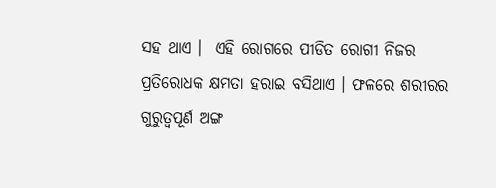ସହ ଥାଏ ।  ଏହି ରୋଗରେ ପୀଡିତ ରୋଗୀ ନିଜର ପ୍ରତିରୋଧକ କ୍ଷମତା ହରାଇ ବସିଥାଏ । ଫଳରେ ଶରୀରର ଗୁରୁତ୍ୱପୂର୍ଣ ଅଙ୍ଗ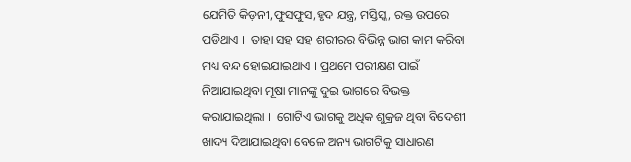ଯେମିତି କିଡ଼ନୀ,ଫୁସଫୁସ,ହୃଦ ଯନ୍ତ୍ର, ମସ୍ତିସ୍କ, ରକ୍ତ ଉପରେ ପଡିଥାଏ ।  ତାହା ସହ ସହ ଶରୀରର ବିଭିନ୍ନ ଭାଗ କାମ କରିବା ମଧ୍ୟ ବନ୍ଦ ହୋଇଯାଇଥାଏ । ପ୍ରଥମେ ପରୀକ୍ଷଣ ପାଇଁ ନିଆଯାଇଥିବା ମୂଷା ମାନଙ୍କୁ ଦୁଇ ଭାଗରେ ବିଭକ୍ତ କରାଯାଇଥିଲା ।  ଗୋଟିଏ ଭାଗକୁ ଅଧିକ ଶୁକ୍ରଜ ଥିବା ବିଦେଶୀ ଖାଦ୍ୟ ଦିଆଯାଇଥିବା ବେଳେ ଅନ୍ୟ ଭାଗଟିକୁ ସାଧାରଣ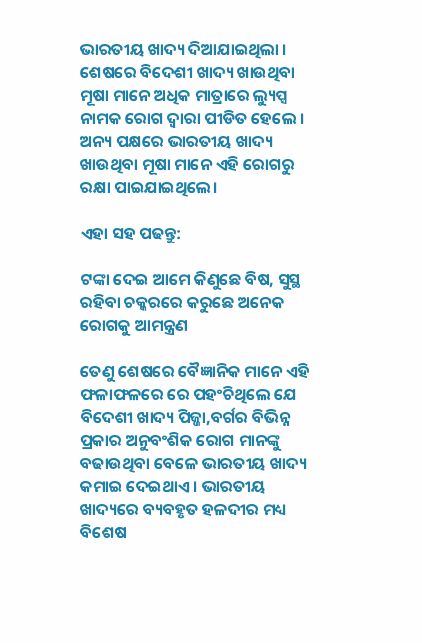ଭାରତୀୟ ଖାଦ୍ୟ ଦିଆଯାଇଥିଲା ।  ଶେଷରେ ବିଦେଶୀ ଖାଦ୍ୟ ଖାଉଥିବା ମୂଷା ମାନେ ଅଧିକ ମାତ୍ରାରେ ଲ୍ୟୁପ୍ସ ନାମକ ରୋଗ ଦ୍ୱାରା ପୀଡିତ ହେଲେ ।  ଅନ୍ୟ ପକ୍ଷରେ ଭାରତୀୟ ଖାଦ୍ୟ ଖାଉଥିବା ମୂଷା ମାନେ ଏହି ରୋଗରୁ ରକ୍ଷା ପାଇଯାଇଥିଲେ।

ଏହା ସହ ପଢନ୍ତୁ:

ଟଙ୍କା ଦେଇ ଆମେ କିଣୁଛେ ବିଷ, ସୁସ୍ଥ ରହିବା ଚକ୍କରରେ କରୁଛେ ଅନେକ ରୋଗକୁ ଆମନ୍ତ୍ରଣ

ତେଣୁ ଶେଷରେ ବୈଜ୍ଞାନିକ ମାନେ ଏହି ଫଳାଫଳରେ ରେ ପହଂଚିଥିଲେ ଯେ ବିଦେଶୀ ଖାଦ୍ୟ ପିଜ୍ଜା,ବର୍ଗର ବିଭିନ୍ନ ପ୍ରକାର ଅନୁବଂଶିକ ରୋଗ ମାନଙ୍କୁ ବଢାଉଥିବା ବେଳେ ଭାରତୀୟ ଖାଦ୍ୟ କମାଇ ଦେଇଥାଏ । ଭାରତୀୟ ଖାଦ୍ୟରେ ବ୍ୟବହୃତ ହଳଦୀର ମଧ୍ୟ ବିଶେଷ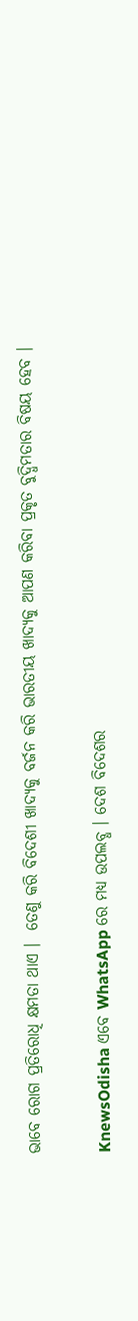ଭାବେ ରୋଗ ପ୍ରତିରୋଧି କ୍ଷମତା ଥାଏ ।  ତେଣୁ କରି ବିଦେଶୀ ଖାଦ୍ୟକୁ ବର୍ଜନ କରି ଭାରତୀୟ ଖାଦ୍ୟକୁ ଆପଣ କରିବା ପ୍ରକୃତ ବୁଦ୍ଧିମତାର ବିଷୟ ହେବ ।


KnewsOdisha ଏବେ WhatsApp ରେ ମଧ୍ୟ ଉପଲବ୍ଧ । ଦେଶ ବିଦେଶର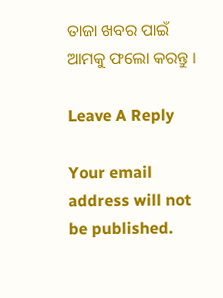ତାଜା ଖବର ପାଇଁ ଆମକୁ ଫଲୋ କରନ୍ତୁ ।

Leave A Reply

Your email address will not be published.